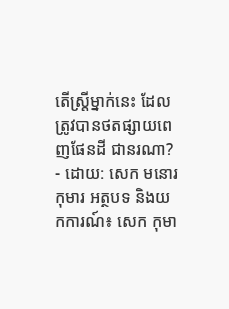តើស្ត្រីម្នាក់នេះ ដែលត្រូវបានថតផ្សាយពេញផែនដី ជានរណា?
- ដោយ: សេក មនោរកុមារ អត្ថបទ និងយកការណ៍៖ សេក កុមា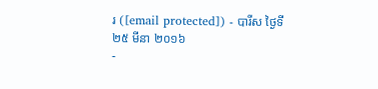រ ([email protected]) - បារីស ថ្ងៃទី២៥ មីនា ២០១៦
-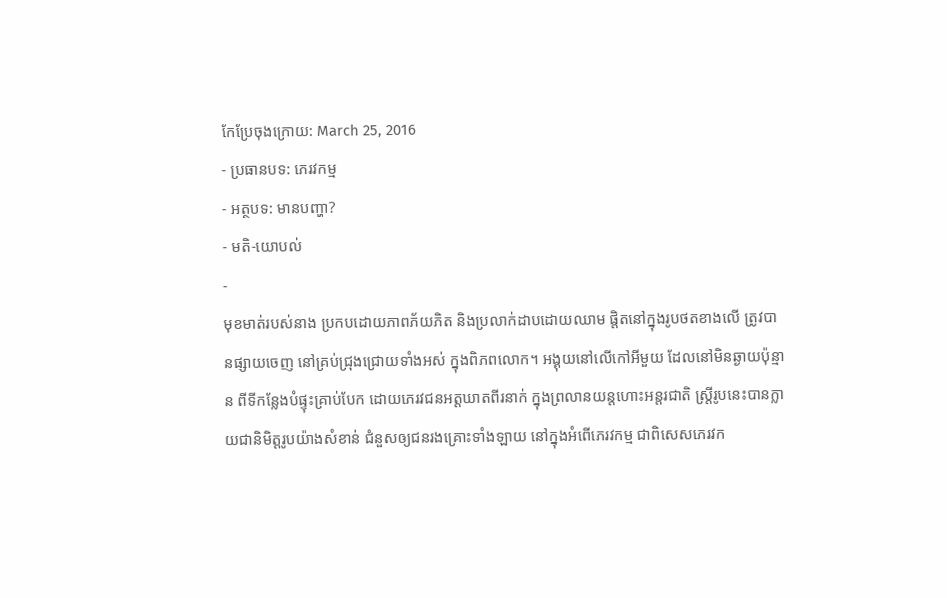កែប្រែចុងក្រោយ: March 25, 2016
- ប្រធានបទ: ភេរវកម្ម
- អត្ថបទ: មានបញ្ហា?
- មតិ-យោបល់
-
មុខមាត់របស់នាង ប្រកបដោយភាពភ័យភិត និងប្រលាក់ដាបដោយឈាម ផ្តិតនៅក្នុងរូបថតខាងលើ ត្រូវបានផ្សាយចេញ នៅគ្រប់ជ្រុងជ្រោយទាំងអស់ ក្នុងពិភពលោក។ អង្គុយនៅលើកៅអីមួយ ដែលនៅមិនឆ្ងាយប៉ុន្មាន ពីទីកន្លែងបំផ្ទុះគ្រាប់បែក ដោយភេរវជនអត្តឃាតពីរនាក់ ក្នុងព្រលានយន្ដហោះអន្តរជាតិ ស្ត្រីរូបនេះបានក្លាយជានិមិត្តរូបយ៉ាងសំខាន់ ជំនួសឲ្យជនរងគ្រោះទាំងឡាយ នៅក្នុងអំពើភេរវកម្ម ជាពិសេសភេរវក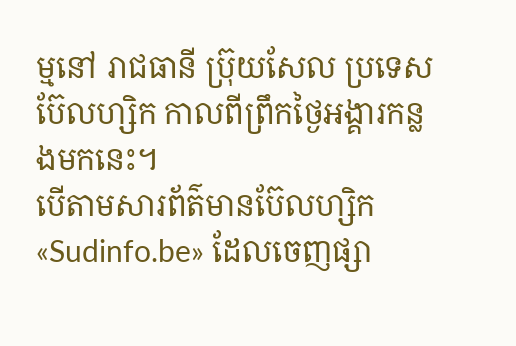ម្មនៅ រាជធានី ប្រ៊ុយសែល ប្រទេសប៊ែលហ្សិក កាលពីព្រឹកថ្ងៃអង្គារកន្លងមកនេះ។
បើតាមសារព័ត៌មានប៊ែលហ្សិក «Sudinfo.be» ដែលចេញផ្សា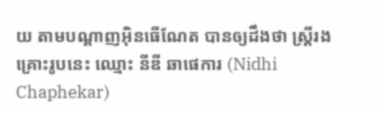យ តាមបណ្ដាញអ៊ិនធើណែត បានឲ្យដឹងថា ស្ត្រីរងគ្រោះរូបនេះ ឈ្មោះ នីឌី ឆាផេការ (Nidhi Chaphekar)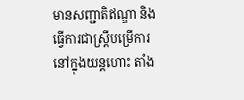មានសញ្ជាតិឥណ្ឌា និងធ្វើការជាស្ត្រីបម្រើការ នៅក្នុងយន្ដហោះ តាំង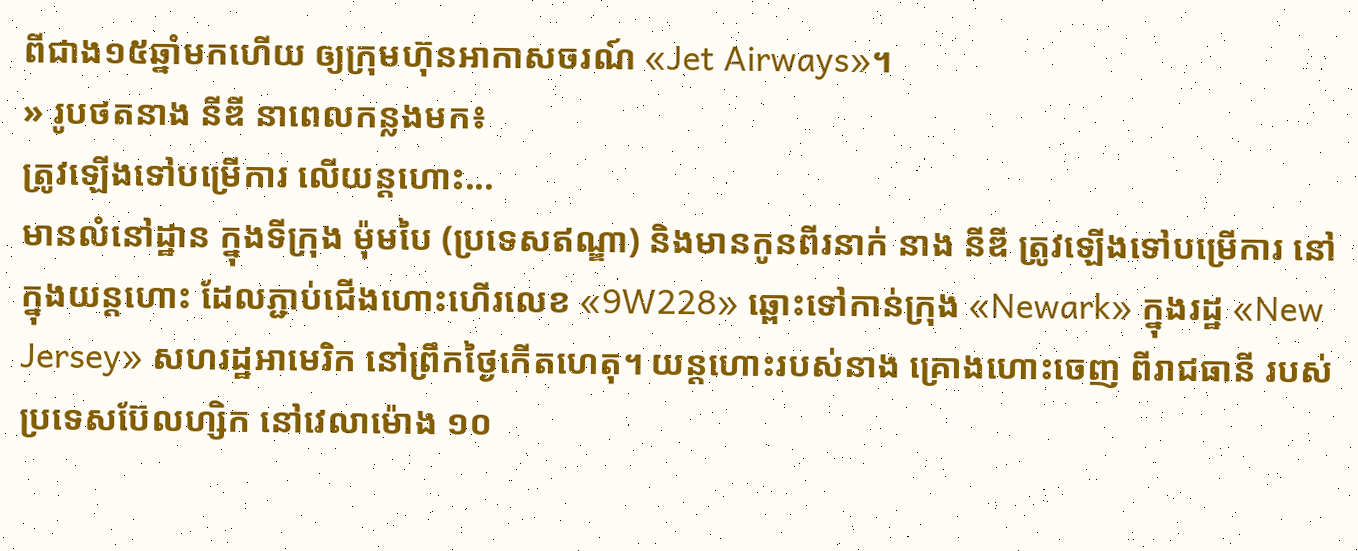ពីជាង១៥ឆ្នាំមកហើយ ឲ្យក្រុមហ៊ុនអាកាសចរណ៍ «Jet Airways»។
» រូបថតនាង នីឌី នាពេលកន្លងមក៖
ត្រូវឡើងទៅបម្រើការ លើយន្ដហោះ...
មានលំនៅដ្ឋាន ក្នុងទីក្រុង ម៉ុមបៃ (ប្រទេសឥណ្ឌា) និងមានកូនពីរនាក់ នាង នីឌី ត្រូវឡើងទៅបម្រើការ នៅក្នុងយន្ដហោះ ដែលភ្ជាប់ជើងហោះហើរលេខ «9W228» ឆ្ពោះទៅកាន់ក្រុង «Newark» ក្នុងរដ្ឋ «New Jersey» សហរដ្ឋអាមេរិក នៅព្រឹកថ្ងៃកើតហេតុ។ យន្ដហោះរបស់នាង គ្រោងហោះចេញ ពីរាជធានី របស់ប្រទេសប៊ែលហ្សិក នៅវេលាម៉ោង ១០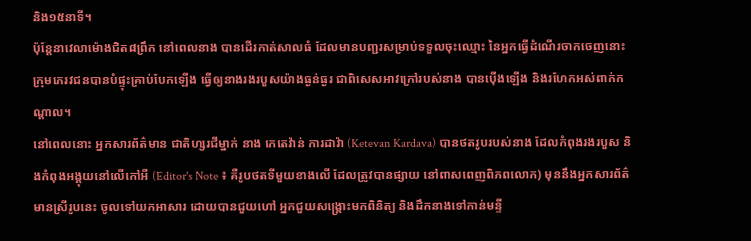និង១៥នាទី។
ប៉ុន្តែនាវេលាម៉ោងជិត៨ព្រឹក នៅពេលនាង បានដើរកាត់សាលធំ ដែលមានបញ្ជរសម្រាប់ទទួលចុះឈ្មោះ នៃអ្នកធ្វើដំណើរចាកចេញនោះ ក្រុមភេរវជនបានបំផ្ទុះគ្រាប់បែកឡើង ធ្វើឲ្យនាងរងរបួសយ៉ាងធ្ងន់ធ្ងរ ជាពិសេសអាវក្រៅរបស់នាង បានប៉ើងឡើង និងរហែកអស់ពាក់កណ្ដាល។
នៅពេលនោះ អ្នកសារព័ត៌មាន ជាតិហ្សរជីម្នាក់ នាង កេតេវ៉ាន់ ការដាវ៉ា (Ketevan Kardava) បានថតរូបរបស់នាង ដែលកំពុងរងរបួស និងកំពុងអង្គុយនៅលើកៅអី (Editor's Note ៖ គឺរូបថតទីមួយខាងលើ ដែលត្រូវបានផ្សាយ នៅពាសពេញពិភពលោក) មុននឹងអ្នកសារព័ត៌មានស្រីរូបនេះ ចូលទៅយកអាសារ ដោយបានជួយហៅ អ្នកជួយសង្គ្រោះមកពិនិត្យ និងដឹកនាងទៅកាន់មន្ទី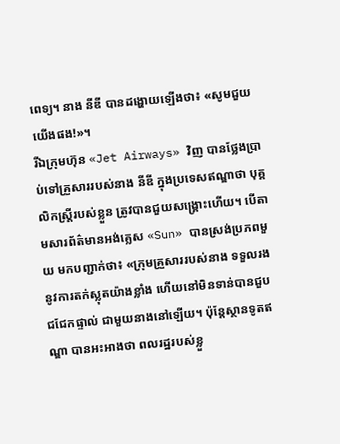ពេទ្យ។ នាង នីឌី បានដង្ហោយឡើងថា៖ «សូមជួយយើងផង!»។
រីឯក្រុមហ៊ុន «Jet Airways» វិញ បានថ្លែងប្រាប់ទៅគ្រួសាររបស់នាង នីឌី ក្នុងប្រទេសឥណ្ឌាថា បុគ្គលិកស្ត្រីរបស់ខ្លួន ត្រូវបានជួយសង្គ្រោះហើយ។ បើតាមសារព័ត៌មានអង់គ្លេស «Sun» បានស្រង់ប្រភពមួយ មកបញ្ជាក់ថា៖ «ក្រុមគ្រួសាររបស់នាង ទទួលរងនូវការតក់ស្លុតយ៉ាងខ្លាំង ហើយនៅមិនទាន់បានជួបជជែកផ្ទាល់ ជាមួយនាងនៅឡើយ។ ប៉ុន្តែស្ថានទូតឥណ្ឌា បានអះអាងថា ពលរដ្ឋរបស់ខ្លួ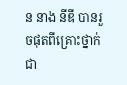ន នាង នីឌី បានរួចផុតពីគ្រោះថ្នាក់ ជា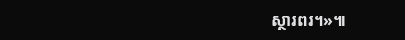ស្ថារពរ។»៕